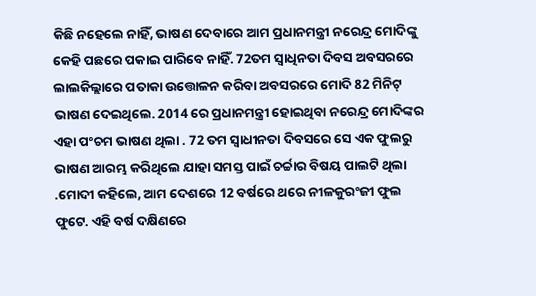କିଛି ନହେଲେ ନାହିଁ, ଭାଷଣ ଦେବାରେ ଆମ ପ୍ରଧାନମନ୍ତ୍ରୀ ନରେନ୍ଦ୍ର ମୋଦିଙ୍କୁ କେହି ପଛରେ ପକାଇ ପାରିବେ ନାହିଁ. 72ତମ ସ୍ୱାଧିନତା ଦିବସ ଅବସରରେ ଲାଲକିଲ୍ଲାରେ ପତାକା ଉତ୍ତୋଳନ କରିବା ଅବସରରେ ମୋଦି 82 ମିନିଟ୍ ଭାଷଣ ଦେଇଥିଲେ. 2014 ରେ ପ୍ରଧାନମନ୍ତ୍ରୀ ହୋଇଥିବା ନରେନ୍ଦ୍ର ମୋଦିଙ୍କର ଏହା ପଂଚମ ଭାଷଣ ଥିଲା . 72 ତମ ସ୍ୱାଧୀନତା ଦିବସରେ ସେ ଏକ ଫୁଲରୁ ଭାଷଣ ଆରମ୍ଭ କରିଥିଲେ ଯାହା ସମସ୍ତ ପାଇଁ ଚର୍ଚ୍ଚାର ବିଷୟ ପାଲଟି ଥିଲା .ମୋଦୀ କହିଲେ, ଆମ ଦେଶରେ 12 ବର୍ଷରେ ଥରେ ନୀଳକୁରଂଜୀ ଫୁଲ ଫୁଟେ. ଏହି ବର୍ଷ ଦକ୍ଷିଣରେ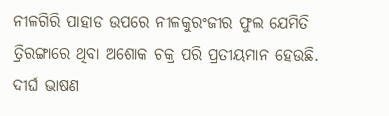ନୀଳଗିରି ପାହାଡ ଉପରେ ନୀଳକୁରଂଜୀର ଫୁଲ ଯେମିତି ତ୍ରିରଙ୍ଗାରେ ଥିବା ଅଶୋକ ଚକ୍ର ପରି ପ୍ରତୀୟମାନ ହେଉଛି. ଦୀର୍ଘ ଭାଷଣ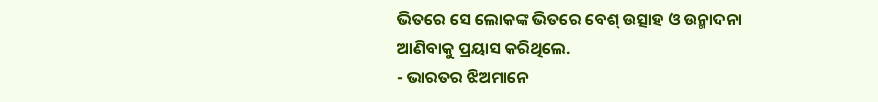ଭିତରେ ସେ ଲୋକଙ୍କ ଭିତରେ ବେଶ୍ ଉତ୍ସାହ ଓ ଉନ୍ମାଦନା ଆଣିବାକୁ ପ୍ରୟାସ କରିଥିଲେ.
- ଭାରତର ଝିଅମାନେ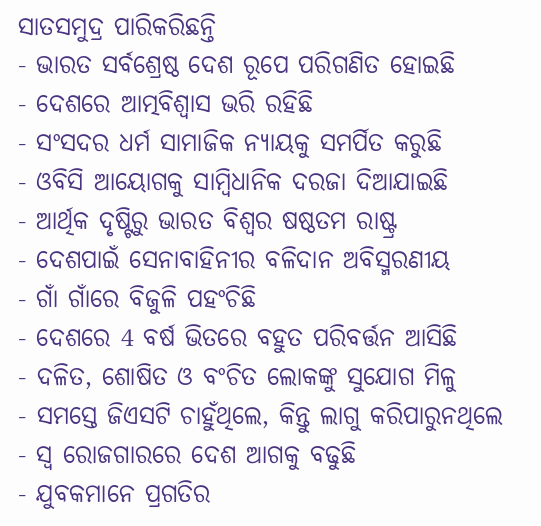ସାତସମୁଦ୍ର ପାରିକରିଛନ୍ତି
- ଭାରତ ସର୍ବଶ୍ରେଷ୍ଠ ଦେଶ ରୂପେ ପରିଗଣିତ ହୋଇଛି
- ଦେଶରେ ଆତ୍ମବିଶ୍ୱାସ ଭରି ରହିଛି
- ସଂସଦର ଧର୍ମ ସାମାଜିକ ନ୍ୟାୟକୁ ସମର୍ପିତ କରୁଛି
- ଓବିସି ଆୟୋଗକୁ ସାମ୍ବିଧାନିକ ଦରଜା ଦିଆଯାଇଛି
- ଆର୍ଥିକ ଦୃଷ୍ଟିରୁ ଭାରତ ବିଶ୍ୱର ଷଷ୍ଠତମ ରାଷ୍ଟ୍ର
- ଦେଶପାଇଁ ସେନାବାହିନୀର ବଳିଦାନ ଅବିସ୍ମରଣୀୟ
- ଗାଁ ଗାଁରେ ବିଜୁଳି ପହଂଚିଛି
- ଦେଶରେ 4 ବର୍ଷ ଭିତରେ ବହୁତ ପରିବର୍ତ୍ତନ ଆସିଛି
- ଦଳିତ, ଶୋଷିତ ଓ ବଂଚିତ ଲୋକଙ୍କୁ ସୁଯୋଗ ମିଳୁ
- ସମସ୍ତେ ଜିଏସଟି ଚାହୁଁଥିଲେ, କିନ୍ତୁ ଲାଗୁ କରିପାରୁନଥିଲେ
- ସ୍ୱ ରୋଜଗାରରେ ଦେଶ ଆଗକୁ ବଢୁଛି
- ଯୁବକମାନେ ପ୍ରଗତିର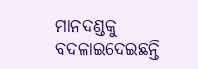ମାନଦଣ୍ଡକୁ ବଦଳାଇଦେଇଛନ୍ତି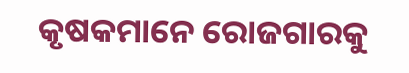କୃଷକମାନେ ରୋଜଗାରକୁ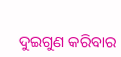ଦୁଇଗୁଣ କରିବାର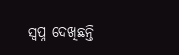ସ୍ୱପ୍ନ ଦେଖିଛନ୍ତି